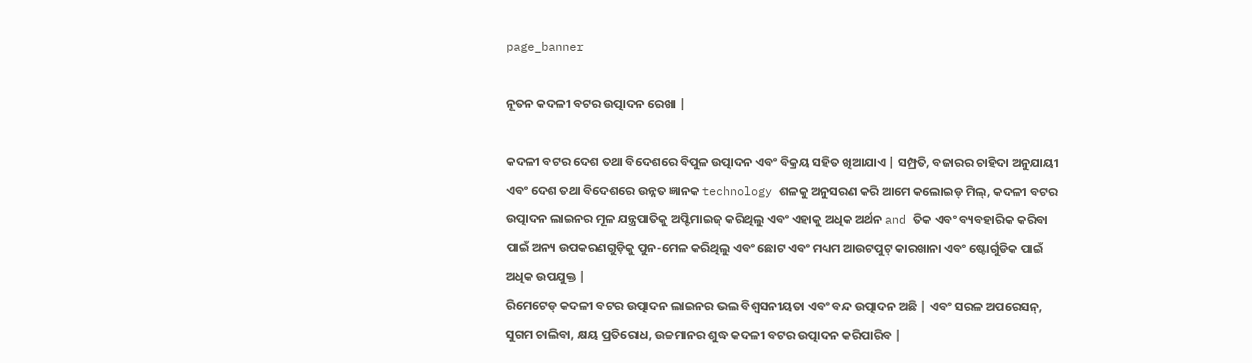page_banner

ନୂତନ କଦଳୀ ବଟର ଉତ୍ପାଦନ ରେଖା |

କଦଳୀ ବଟର ଦେଶ ତଥା ବିଦେଶରେ ବିପୁଳ ଉତ୍ପାଦନ ଏବଂ ବିକ୍ରୟ ସହିତ ଖିଆଯାଏ | ସମ୍ପ୍ରତି, ବଜାରର ଚାହିଦା ଅନୁଯାୟୀ ଏବଂ ଦେଶ ତଥା ବିଦେଶରେ ଉନ୍ନତ ଜ୍ଞାନକ technology ଶଳକୁ ଅନୁସରଣ କରି ଆମେ କଲୋଇଡ୍ ମିଲ୍, କଦଳୀ ବଟର ଉତ୍ପାଦନ ଲାଇନର ମୂଳ ଯନ୍ତ୍ରପାତିକୁ ଅପ୍ଟିମାଇଜ୍ କରିଥିଲୁ ଏବଂ ଏହାକୁ ଅଧିକ ଅର୍ଥନ and ତିକ ଏବଂ ବ୍ୟବହାରିକ କରିବା ପାଇଁ ଅନ୍ୟ ଉପକରଣଗୁଡ଼ିକୁ ପୁନ-ମେଳ କରିଥିଲୁ ଏବଂ ଛୋଟ ଏବଂ ମଧ୍ୟମ ଆଉଟପୁଟ୍ କାରଖାନା ଏବଂ ଷ୍ଟୋର୍ଗୁଡିକ ପାଇଁ ଅଧିକ ଉପଯୁକ୍ତ |
ରିମେଟେଡ୍ କଦଳୀ ବଟର ଉତ୍ପାଦନ ଲାଇନର ଭଲ ବିଶ୍ୱସନୀୟତା ଏବଂ ବନ୍ଦ ଉତ୍ପାଦନ ଅଛି | ଏବଂ ସରଳ ଅପରେସନ୍, ସୁଗମ ଚାଲିବା, କ୍ଷୟ ପ୍ରତିରୋଧ, ଉଚ୍ଚମାନର ଶୁଦ୍ଧ କଦଳୀ ବଟର ଉତ୍ପାଦନ କରିପାରିବ |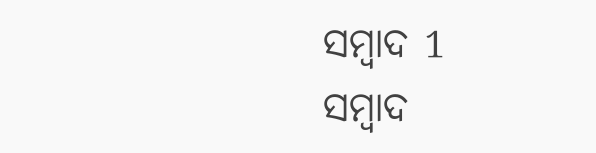ସମ୍ବାଦ 1
ସମ୍ବାଦ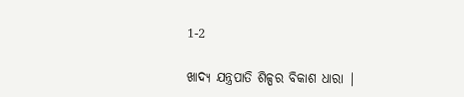1-2

ଖାଦ୍ୟ ଯନ୍ତ୍ରପାତି ଶିଳ୍ପର ବିକାଶ ଧାରା |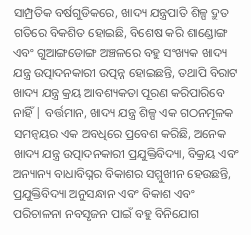ସାମ୍ପ୍ରତିକ ବର୍ଷଗୁଡିକରେ, ଖାଦ୍ୟ ଯନ୍ତ୍ରପାତି ଶିଳ୍ପ ଦ୍ରୁତ ଗତିରେ ବିକଶିତ ହୋଇଛି, ବିଶେଷ କରି ଶାଣ୍ଡୋଙ୍ଗ ଏବଂ ଗୁଆଙ୍ଗଡୋଙ୍ଗ ଅଞ୍ଚଳରେ ବହୁ ସଂଖ୍ୟକ ଖାଦ୍ୟ ଯନ୍ତ୍ର ଉତ୍ପାଦନକାରୀ ଉତ୍ପନ୍ନ ହୋଇଛନ୍ତି, ତଥାପି ବିରାଟ ଖାଦ୍ୟ ଯନ୍ତ୍ର କ୍ରୟ ଆବଶ୍ୟକତା ପୂରଣ କରିପାରିବେ ନାହିଁ | ବର୍ତ୍ତମାନ, ଖାଦ୍ୟ ଯନ୍ତ୍ର ଶିଳ୍ପ ଏକ ଗଠନମୂଳକ ସମନ୍ୱୟର ଏକ ଅବଧିରେ ପ୍ରବେଶ କରିଛି, ଅନେକ ଖାଦ୍ୟ ଯନ୍ତ୍ର ଉତ୍ପାଦନକାରୀ ପ୍ରଯୁକ୍ତିବିଦ୍ୟା, ବିକ୍ରୟ ଏବଂ ଅନ୍ୟାନ୍ୟ ବାଧାବିଘ୍ନର ବିକାଶର ସମ୍ମୁଖୀନ ହେଉଛନ୍ତି, ପ୍ରଯୁକ୍ତିବିଦ୍ୟା ଅନୁସନ୍ଧାନ ଏବଂ ବିକାଶ ଏବଂ ପରିଚାଳନା ନବସୃଜନ ପାଇଁ ବହୁ ବିନିଯୋଗ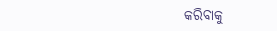କରିବାକୁ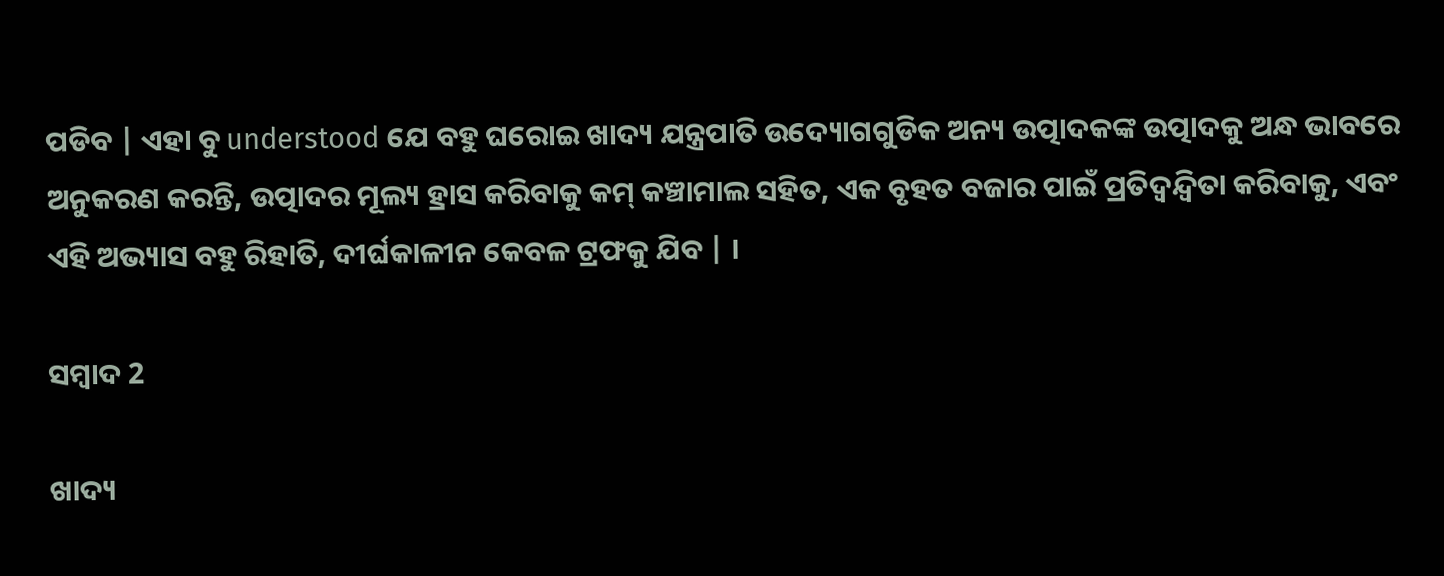ପଡିବ | ଏହା ବୁ understood ଯେ ବହୁ ଘରୋଇ ଖାଦ୍ୟ ଯନ୍ତ୍ରପାତି ଉଦ୍ୟୋଗଗୁଡିକ ଅନ୍ୟ ଉତ୍ପାଦକଙ୍କ ଉତ୍ପାଦକୁ ଅନ୍ଧ ଭାବରେ ଅନୁକରଣ କରନ୍ତି, ଉତ୍ପାଦର ମୂଲ୍ୟ ହ୍ରାସ କରିବାକୁ କମ୍ କଞ୍ଚାମାଲ ସହିତ, ଏକ ବୃହତ ବଜାର ପାଇଁ ପ୍ରତିଦ୍ୱନ୍ଦ୍ୱିତା କରିବାକୁ, ଏବଂ ଏହି ଅଭ୍ୟାସ ବହୁ ରିହାତି, ଦୀର୍ଘକାଳୀନ କେବଳ ଟ୍ରଫକୁ ଯିବ | ।

ସମ୍ବାଦ 2

ଖାଦ୍ୟ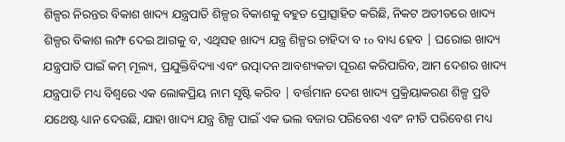ଶିଳ୍ପର ନିରନ୍ତର ବିକାଶ ଖାଦ୍ୟ ଯନ୍ତ୍ରପାତି ଶିଳ୍ପର ବିକାଶକୁ ବହୁତ ପ୍ରୋତ୍ସାହିତ କରିଛି, ନିକଟ ଅତୀତରେ ଖାଦ୍ୟ ଶିଳ୍ପର ବିକାଶ ଲମ୍ଫ ଦେଇ ଆଗକୁ ବ, ଏଥିସହ ଖାଦ୍ୟ ଯନ୍ତ୍ର ଶିଳ୍ପର ଚାହିଦା ବ to ବାଧ୍ୟ ହେବ | ଘରୋଇ ଖାଦ୍ୟ ଯନ୍ତ୍ରପାତି ପାଇଁ କମ୍ ମୂଲ୍ୟ, ପ୍ରଯୁକ୍ତିବିଦ୍ୟା ଏବଂ ଉତ୍ପାଦନ ଆବଶ୍ୟକତା ପୂରଣ କରିପାରିବ, ଆମ ଦେଶର ଖାଦ୍ୟ ଯନ୍ତ୍ରପାତି ମଧ୍ୟ ବିଶ୍ୱରେ ଏକ ଲୋକପ୍ରିୟ ନାମ ସୃଷ୍ଟି କରିବ | ବର୍ତ୍ତମାନ ଦେଶ ଖାଦ୍ୟ ପ୍ରକ୍ରିୟାକରଣ ଶିଳ୍ପ ପ୍ରତି ଯଥେଷ୍ଟ ଧ୍ୟାନ ଦେଉଛି, ଯାହା ଖାଦ୍ୟ ଯନ୍ତ୍ର ଶିଳ୍ପ ପାଇଁ ଏକ ଭଲ ବଜାର ପରିବେଶ ଏବଂ ନୀତି ପରିବେଶ ମଧ୍ୟ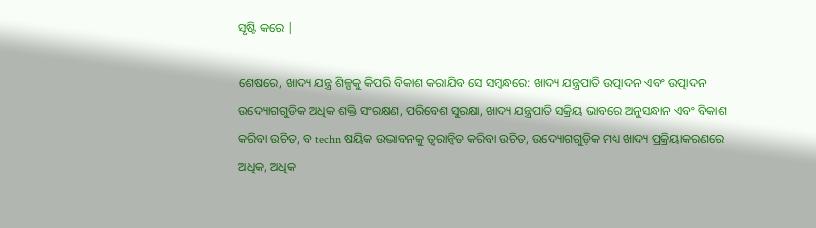ସୃଷ୍ଟି କରେ |

ଶେଷରେ, ଖାଦ୍ୟ ଯନ୍ତ୍ର ଶିଳ୍ପକୁ କିପରି ବିକାଶ କରାଯିବ ସେ ସମ୍ବନ୍ଧରେ: ଖାଦ୍ୟ ଯନ୍ତ୍ରପାତି ଉତ୍ପାଦନ ଏବଂ ଉତ୍ପାଦନ ଉଦ୍ୟୋଗଗୁଡିକ ଅଧିକ ଶକ୍ତି ସଂରକ୍ଷଣ, ପରିବେଶ ସୁରକ୍ଷା, ଖାଦ୍ୟ ଯନ୍ତ୍ରପାତି ସକ୍ରିୟ ଭାବରେ ଅନୁସନ୍ଧାନ ଏବଂ ବିକାଶ କରିବା ଉଚିତ, ବ techn ଷୟିକ ଉଦ୍ଭାବନକୁ ତ୍ୱରାନ୍ୱିତ କରିବା ଉଚିତ, ଉଦ୍ୟୋଗଗୁଡ଼ିକ ମଧ୍ୟ ଖାଦ୍ୟ ପ୍ରକ୍ରିୟାକରଣରେ ଅଧିକ, ଅଧିକ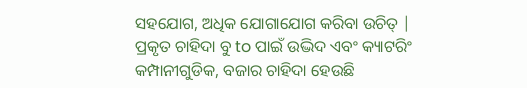ସହଯୋଗ, ଅଧିକ ଯୋଗାଯୋଗ କରିବା ଉଚିତ୍ | ପ୍ରକୃତ ଚାହିଦା ବୁ to ପାଇଁ ଉଦ୍ଭିଦ ଏବଂ କ୍ୟାଟରିଂ କମ୍ପାନୀଗୁଡିକ, ବଜାର ଚାହିଦା ହେଉଛି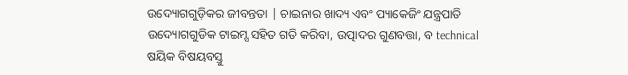ଉଦ୍ୟୋଗଗୁଡ଼ିକର ଜୀବନ୍ତତା | ଚାଇନାର ଖାଦ୍ୟ ଏବଂ ପ୍ୟାକେଜିଂ ଯନ୍ତ୍ରପାତି ଉଦ୍ୟୋଗଗୁଡିକ ଟାଇମ୍ସ ସହିତ ଗତି କରିବା, ଉତ୍ପାଦର ଗୁଣବତ୍ତା, ବ technical ଷୟିକ ବିଷୟବସ୍ତୁ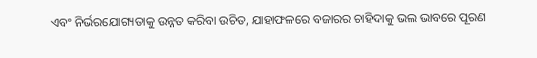ଏବଂ ନିର୍ଭରଯୋଗ୍ୟତାକୁ ଉନ୍ନତ କରିବା ଉଚିତ, ଯାହାଫଳରେ ବଜାରର ଚାହିଦାକୁ ଭଲ ଭାବରେ ପୂରଣ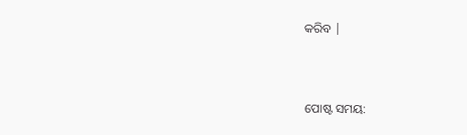କରିବ |


ପୋଷ୍ଟ ସମୟ: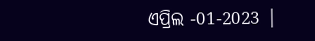ଏପ୍ରିଲ -01-2023 |